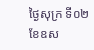ថ្ងៃសុក្រ ទី០២ ខែឧស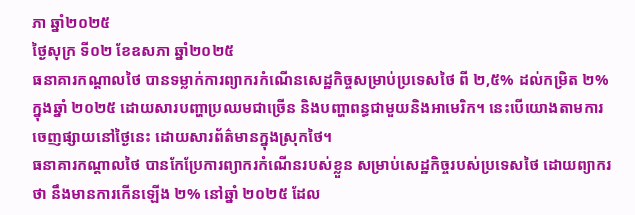ភា ឆ្នាំ២០២៥
ថ្ងៃសុក្រ ទី០២ ខែឧសភា ឆ្នាំ២០២៥
ធនាគារកណ្តាលថៃ បានទម្លាក់ការព្យាករកំណើនសេដ្ឋកិច្ចសម្រាប់ប្រទេសថៃ ពី ២,៥% ដល់កម្រិត ២% ក្នុងឆ្នាំ ២០២៥ ដោយសារបញ្ហាប្រឈមជាច្រើន និងបញ្ហាពន្ធជាមួយនិងអាមេរិក។ នេះបើយោងតាមការចេញផ្សាយនៅថ្ងៃនេះ ដោយសារព័ត៌មានក្នុងស្រុកថៃ។
ធនាគារកណ្តាលថៃ បានកែប្រែការព្យាករកំណើនរបស់ខ្លួន សម្រាប់សេដ្ឋកិច្ចរបស់ប្រទេសថៃ ដោយព្យាករថា នឹងមានការកើនឡើង ២% នៅឆ្នាំ ២០២៥ ដែល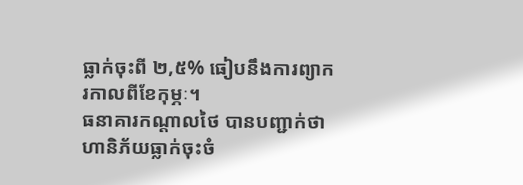ធ្លាក់ចុះពី ២,៥% ធៀបនឹងការព្យាករកាលពីខែកុម្ភៈ។
ធនាគារកណ្តាលថៃ បានបញ្ជាក់ថា ហានិភ័យធ្លាក់ចុះចំ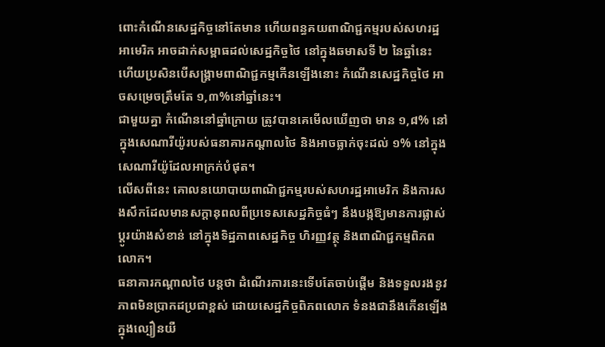ពោះកំណើនសេដ្ឋកិច្ចនៅតែមាន ហើយពន្ធគយពាណិជ្ជកម្មរបស់សហរដ្ឋអាមេរិក អាចដាក់សម្ពាធដល់សេដ្ឋកិច្ចថៃ នៅក្នុងឆមាសទី ២ នៃឆ្នាំនេះ ហើយប្រសិនបើសង្គ្រាមពាណិជ្ជកម្មកើនឡើងនោះ កំណើនសេដ្ឋកិច្ចថៃ អាចសម្រេចត្រឹមតែ ១,៣%នៅឆ្នាំនេះ។
ជាមួយគ្នា កំណើននៅឆ្នាំក្រោយ ត្រូវបានគេមើលឃើញថា មាន ១,៨% នៅក្នុងសេណារីយ៉ូរបស់ធនាគារកណ្តាលថៃ និងអាចធ្លាក់ចុះដល់ ១% នៅក្នុងសេណារីយ៉ូដែលអាក្រក់បំផុត។
លើសពីនេះ គោលនយោបាយពាណិជ្ជកម្មរបស់សហរដ្ឋអាមេរិក និងការសងសឹកដែលមានសក្តានុពលពីប្រទេសសេដ្ឋកិច្ចធំៗ នឹងបង្កឱ្យមានការផ្លាស់ប្តូរយ៉ាងសំខាន់ នៅក្នុងទិដ្ឋភាពសេដ្ឋកិច្ច ហិរញ្ញវត្ថុ និងពាណិជ្ជកម្មពិភពលោក។
ធនាគារកណ្តាលថៃ បន្តថា ដំណើរការនេះទើបតែចាប់ផ្តើម និងទទួលរងនូវ ភាពមិនប្រាកដប្រជាខ្ពស់ ដោយសេដ្ឋកិច្ចពិភពលោក ទំនងជានឹងកើនឡើងក្នុងល្បឿនយឺ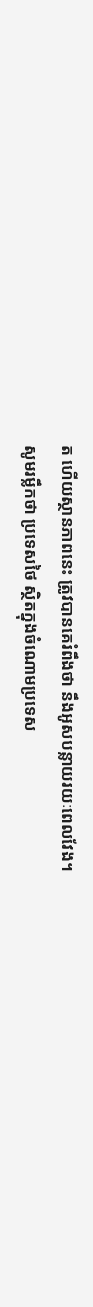ត ហើយស្ថានភាពនេះ ត្រូវបានគេរំពឹងថា នឹងអូសបន្លាយរយៈពេលវែង។
សូមរម្លឹកថា ប្រទេសថៃ ស្ថិតក្នុងចំណោមប្រទេស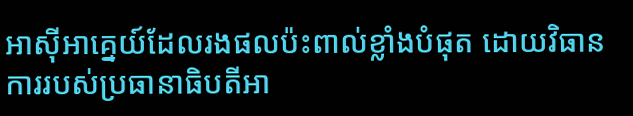អាស៊ីអាគ្នេយ៍ដែលរងផលប៉ះពាល់ខ្លាំងបំផុត ដោយវិធានការរបស់ប្រធានាធិបតីអា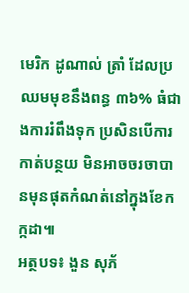មេរិក ដូណាល់ ត្រាំ ដែលប្រឈមមុខនឹងពន្ធ ៣៦% ធំជាងការរំពឹងទុក ប្រសិនបើការកាត់បន្ថយ មិនអាចចរចាបានមុនផុតកំណត់នៅក្នុងខែកក្កដា៕
អត្ថបទ៖ ងួន សុភ័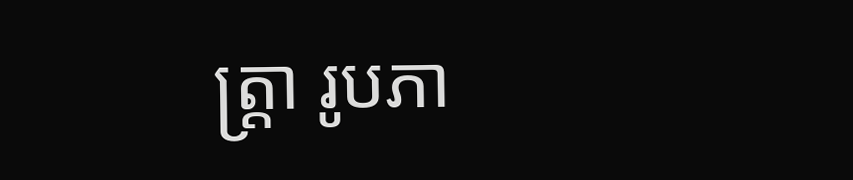ត្រ្តា រូបភា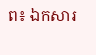ព៖ ឯកសារ